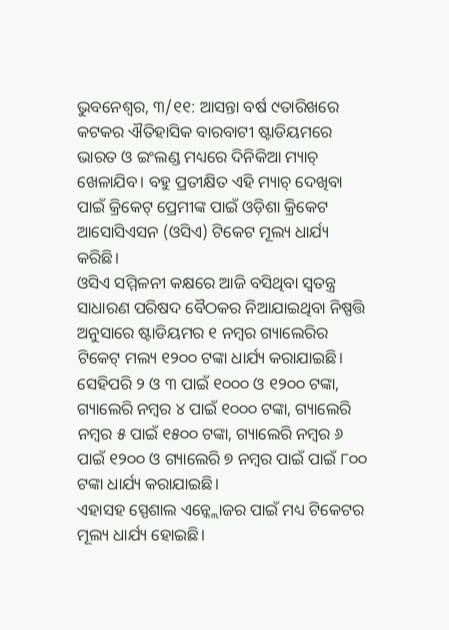ଭୁବନେଶ୍ୱର, ୩/୧୧: ଆସନ୍ତା ବର୍ଷ ୯ତାରିଖରେ କଟକର ଐତିହାସିକ ବାରବାଟୀ ଷ୍ଟାଡିୟମରେ ଭାରତ ଓ ଇଂଲଣ୍ଡ ମଧ୍ୟରେ ଦିନିକିଆ ମ୍ୟାଚ୍ ଖେଳାଯିବ। ବହୁ ପ୍ରତୀକ୍ଷିତ ଏହି ମ୍ୟାଚ୍ ଦେଖିବା ପାଇଁ କ୍ରିକେଟ୍ ପ୍ରେମୀଙ୍କ ପାଇଁ ଓଡ଼ିଶା କ୍ରିକେଟ ଆସୋସିଏସନ (ଓସିଏ) ଟିକେଟ ମୂଲ୍ୟ ଧାର୍ଯ୍ୟ କରିଛି।
ଓସିଏ ସମ୍ମିଳନୀ କକ୍ଷରେ ଆଜି ବସିଥିବା ସ୍ୱତନ୍ତ୍ର ସାଧାରଣ ପରିଷଦ ବୈଠକର ନିଆଯାଇଥିବା ନିଷ୍ପତ୍ତି ଅନୁସାରେ ଷ୍ଟାଡିୟମର ୧ ନମ୍ବର ଗ୍ୟାଲେରିର ଟିକେଟ୍ ମଲ୍ୟ ୧୨୦୦ ଟଙ୍କା ଧାର୍ଯ୍ୟ କରାଯାଇଛି। ସେହିପରି ୨ ଓ ୩ ପାଇଁ ୧୦୦୦ ଓ ୧୨୦୦ ଟଙ୍କା, ଗ୍ୟାଲେରି ନମ୍ବର ୪ ପାଇଁ ୧୦୦୦ ଟଙ୍କା, ଗ୍ୟାଲେରି ନମ୍ବର ୫ ପାଇଁ ୧୫୦୦ ଟଙ୍କା, ଗ୍ୟାଲେରି ନମ୍ବର ୬ ପାଇଁ ୧୨୦୦ ଓ ଗ୍ୟାଲେରି ୭ ନମ୍ବର ପାଇଁ ପାଇଁ ୮୦୦ ଟଙ୍କା ଧାର୍ଯ୍ୟ କରାଯାଇଛି।
ଏହାସହ ସ୍ପେଶାଲ ଏନ୍କ୍ଲୋଜର ପାଇଁ ମଧ୍ୟ ଟିକେଟର ମୂଲ୍ୟ ଧାର୍ଯ୍ୟ ହୋଇଛି।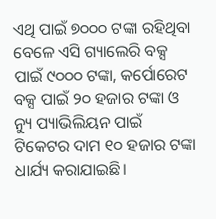ଏଥି ପାଇଁ ୭୦୦୦ ଟଙ୍କା ରହିଥିବା ବେଳେ ଏସି ଗ୍ୟାଲେରି ବକ୍ସ ପାଇଁ ୯୦୦୦ ଟଙ୍କା, କର୍ପୋରେଟ ବକ୍ସ ପାଇଁ ୨୦ ହଜାର ଟଙ୍କା ଓ ନ୍ୟୁ ପ୍ୟାଭିଲିୟନ ପାଇଁ ଟିକେଟର ଦାମ ୧୦ ହଜାର ଟଙ୍କା ଧାର୍ଯ୍ୟ କରାଯାଇଛି।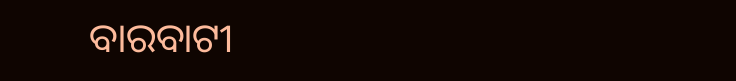ବାରବାଟୀ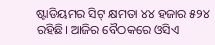ଷ୍ଟାଡିୟମର ସିଟ୍ କ୍ଷମତା ୪୪ ହଜାର ୫୨୪ ରହିଛି। ଆଜିର ବୈଠକରେ ଓସିଏ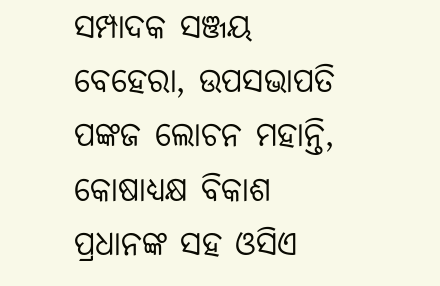ସମ୍ପାଦକ ସଞ୍ଜୟ ବେହେରା, ଉପସଭାପତି ପଙ୍କଜ ଲୋଚନ ମହାନ୍ତି, କୋଷାଧ୍ୟକ୍ଷ ବିକାଶ ପ୍ରଧାନଙ୍କ ସହ ଓସିଏ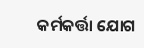କର୍ମକର୍ତ୍ତା ଯୋଗ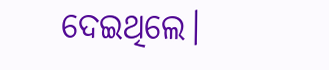ଦେଇଥିଲେ।